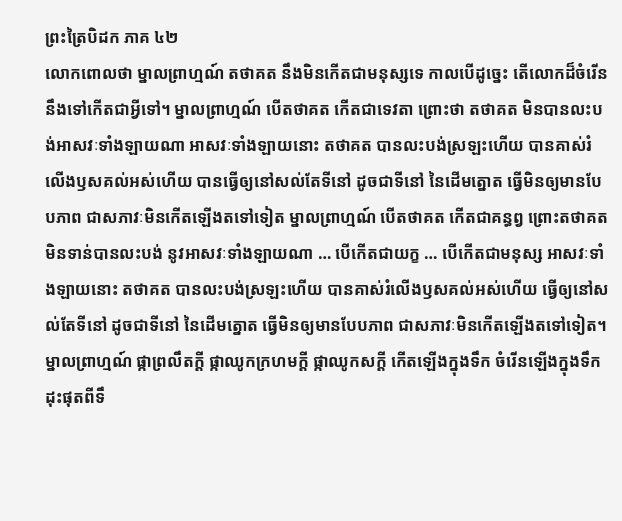ព្រះត្រៃបិដក ភាគ ៤២
លោកពោលថា ម្នាលព្រាហ្មណ៍ តថាគត នឹងមិនកើតជាមនុស្សទេ កាលបើដូច្នេះ តើលោកដ៏ចំរើន នឹងទៅកើតជាអ្វីទៅ។ ម្នាលព្រាហ្មណ៍ បើតថាគត កើតជាទេវតា ព្រោះថា តថាគត មិនបានលះបង់អាសវៈទាំងឡាយណា អាសវៈទាំងឡាយនោះ តថាគត បានលះបង់ស្រឡះហើយ បានគាស់រំលើងឫសគល់អស់ហើយ បានធ្វើឲ្យនៅសល់តែទីនៅ ដូចជាទីនៅ នៃដើមត្នោត ធ្វើមិនឲ្យមានបែបភាព ជាសភាវៈមិនកើតឡើងតទៅទៀត ម្នាលព្រាហ្មណ៍ បើតថាគត កើតជាគន្ធព្វ ព្រោះតថាគត មិនទាន់បានលះបង់ នូវអាសវៈទាំងឡាយណា … បើកើតជាយក្ខ … បើកើតជាមនុស្ស អាសវៈទាំងឡាយនោះ តថាគត បានលះបង់ស្រឡះហើយ បានគាស់រំលើងឫសគល់អស់ហើយ ធ្វើឲ្យនៅសល់តែទីនៅ ដូចជាទីនៅ នៃដើមត្នោត ធ្វើមិនឲ្យមានបែបភាព ជាសភាវៈមិនកើតឡើងតទៅទៀត។ ម្នាលព្រាហ្មណ៍ ផ្កាព្រលឹតក្តី ផ្កាឈូកក្រហមក្តី ផ្កាឈូកសក្តី កើតឡើងក្នុងទឹក ចំរើនឡើងក្នុងទឹក ដុះផុតពីទឹ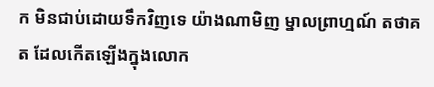ក មិនជាប់ដោយទឹកវិញទេ យ៉ាងណាមិញ ម្នាលព្រាហ្មណ៍ តថាគត ដែលកើតឡើងក្នុងលោក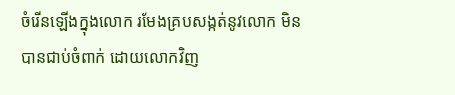ចំរើនឡើងក្នុងលោក រមែងគ្របសង្កត់នូវលោក មិនបានជាប់ចំពាក់ ដោយលោកវិញ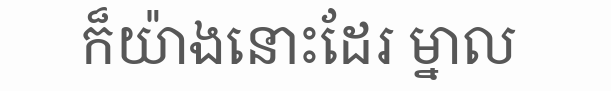ក៏យ៉ាងនោះដែរ ម្នាល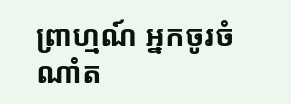ព្រាហ្មណ៍ អ្នកចូរចំណាំត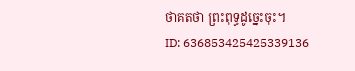ថាគតថា ព្រះពុទ្ធដូច្នេះចុះ។
ID: 636853425425339136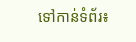ទៅកាន់ទំព័រ៖